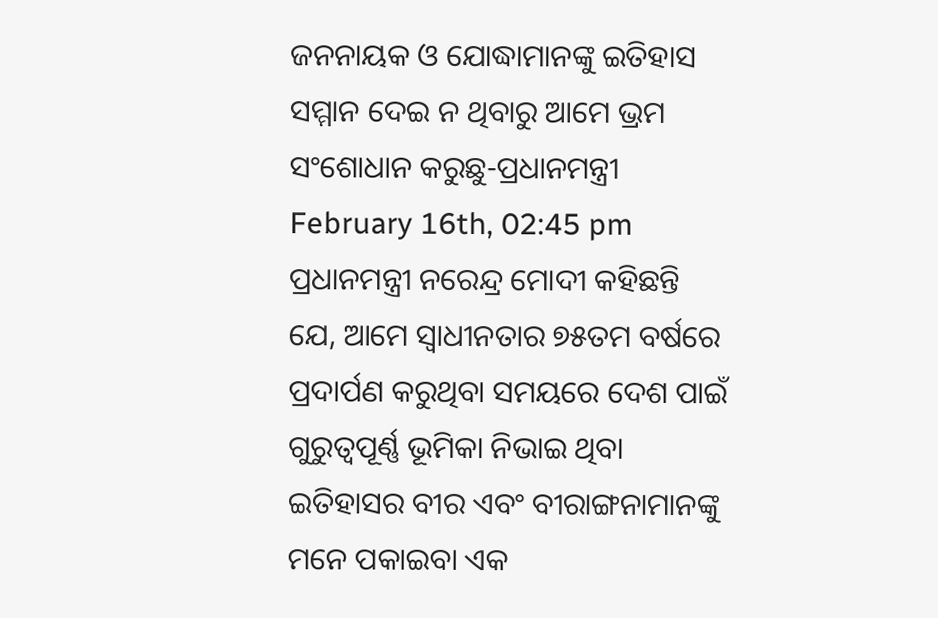ଜନନାୟକ ଓ ଯୋଦ୍ଧାମାନଙ୍କୁ ଇତିହାସ ସମ୍ମାନ ଦେଇ ନ ଥିବାରୁ ଆମେ ଭ୍ରମ ସଂଶୋଧାନ କରୁଛୁ-ପ୍ରଧାନମନ୍ତ୍ରୀ
February 16th, 02:45 pm
ପ୍ରଧାନମନ୍ତ୍ରୀ ନରେନ୍ଦ୍ର ମୋଦୀ କହିଛନ୍ତି ଯେ, ଆମେ ସ୍ୱାଧୀନତାର ୭୫ତମ ବର୍ଷରେ ପ୍ରଦାର୍ପଣ କରୁଥିବା ସମୟରେ ଦେଶ ପାଇଁ ଗୁରୁତ୍ୱପୂର୍ଣ୍ଣ ଭୂମିକା ନିଭାଇ ଥିବା ଇତିହାସର ବୀର ଏବଂ ବୀରାଙ୍ଗନାମାନଙ୍କୁ ମନେ ପକାଇବା ଏକ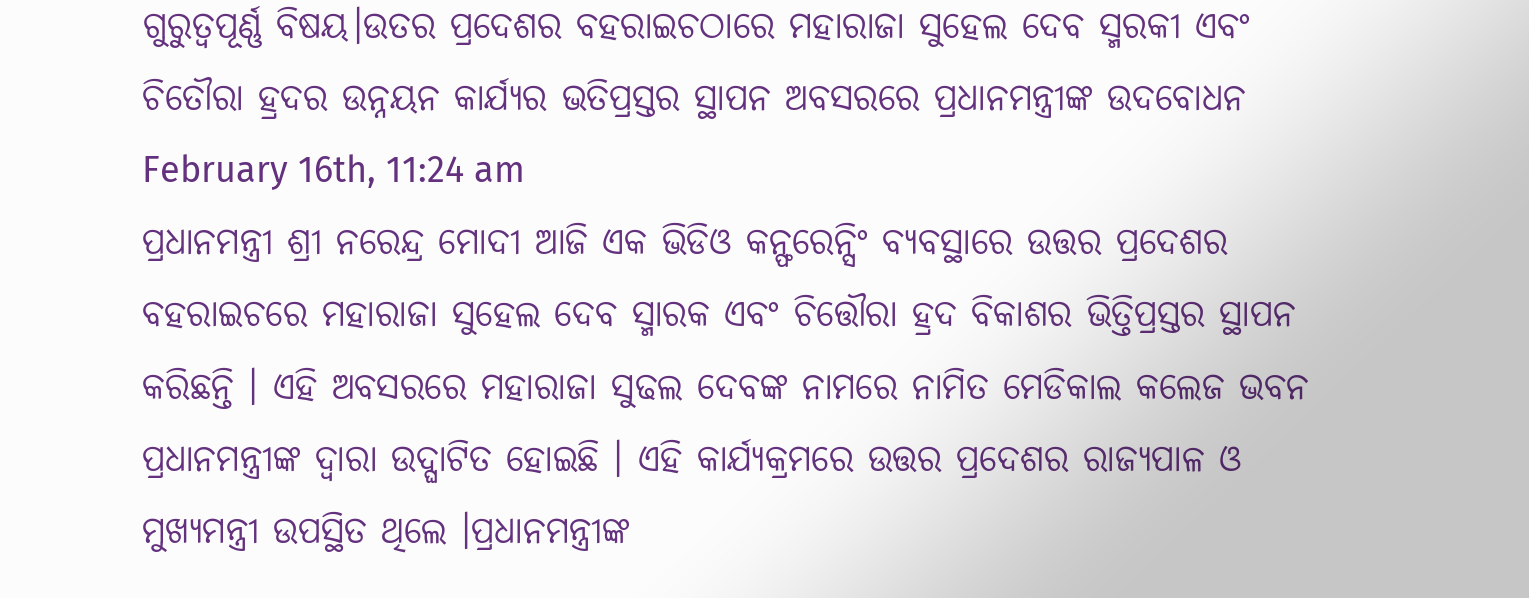ଗୁରୁତ୍ୱପୂର୍ଣ୍ଣ ବିଷୟ।ଉତର ପ୍ରଦେଶର ବହରାଇଚଠାରେ ମହାରାଜା ସୁହେଲ ଦେବ ସ୍ମରକୀ ଏବଂ ଚିତୌରା ହ୍ରଦର ଉନ୍ନୟନ କାର୍ଯ୍ୟର ଭତିପ୍ରସ୍ତର ସ୍ଥାପନ ଅବସରରେ ପ୍ରଧାନମନ୍ତ୍ରୀଙ୍କ ଉଦବୋଧନ
February 16th, 11:24 am
ପ୍ରଧାନମନ୍ତ୍ରୀ ଶ୍ରୀ ନରେନ୍ଦ୍ର ମୋଦୀ ଆଜି ଏକ ଭିଡିଓ କନ୍ଫରେନ୍ସିଂ ବ୍ୟବସ୍ଥାରେ ଉତ୍ତର ପ୍ରଦେଶର ବହରାଇଚରେ ମହାରାଜା ସୁହେଲ ଦେବ ସ୍ମାରକ ଏବଂ ଚିତ୍ତୌରା ହ୍ରଦ ବିକାଶର ଭିତ୍ତିପ୍ରସ୍ତର ସ୍ଥାପନ କରିଛନ୍ତି । ଏହି ଅବସରରେ ମହାରାଜା ସୁଢଲ ଦେବଙ୍କ ନାମରେ ନାମିତ ମେଡିକାଲ କଲେଜ ଭବନ ପ୍ରଧାନମନ୍ତ୍ରୀଙ୍କ ଦ୍ୱାରା ଉଦ୍ଘାଟିତ ହୋଇଛି । ଏହି କାର୍ଯ୍ୟକ୍ରମରେ ଉତ୍ତର ପ୍ରଦେଶର ରାଜ୍ୟପାଳ ଓ ମୁଖ୍ୟମନ୍ତ୍ରୀ ଉପସ୍ଥିତ ଥିଲେ ।ପ୍ରଧାନମନ୍ତ୍ରୀଙ୍କ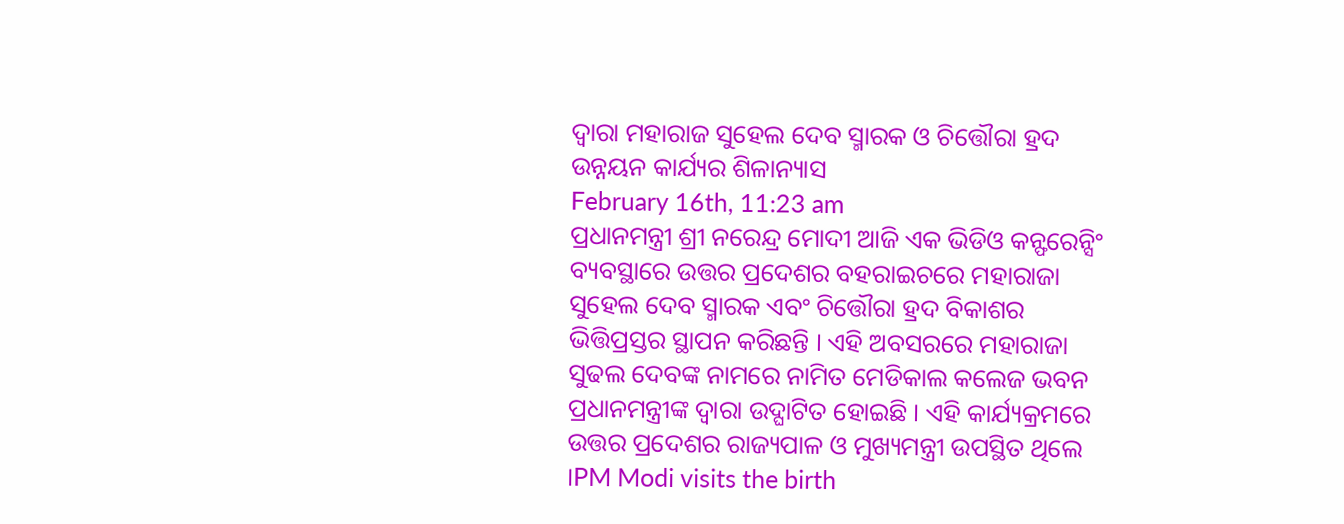ଦ୍ୱାରା ମହାରାଜ ସୁହେଲ ଦେବ ସ୍ମାରକ ଓ ଚିତ୍ତୌରା ହ୍ରଦ ଉନ୍ନୟନ କାର୍ଯ୍ୟର ଶିଳାନ୍ୟାସ
February 16th, 11:23 am
ପ୍ରଧାନମନ୍ତ୍ରୀ ଶ୍ରୀ ନରେନ୍ଦ୍ର ମୋଦୀ ଆଜି ଏକ ଭିଡିଓ କନ୍ଫରେନ୍ସିଂ ବ୍ୟବସ୍ଥାରେ ଉତ୍ତର ପ୍ରଦେଶର ବହରାଇଚରେ ମହାରାଜା ସୁହେଲ ଦେବ ସ୍ମାରକ ଏବଂ ଚିତ୍ତୌରା ହ୍ରଦ ବିକାଶର ଭିତ୍ତିପ୍ରସ୍ତର ସ୍ଥାପନ କରିଛନ୍ତି । ଏହି ଅବସରରେ ମହାରାଜା ସୁଢଲ ଦେବଙ୍କ ନାମରେ ନାମିତ ମେଡିକାଲ କଲେଜ ଭବନ ପ୍ରଧାନମନ୍ତ୍ରୀଙ୍କ ଦ୍ୱାରା ଉଦ୍ଘାଟିତ ହୋଇଛି । ଏହି କାର୍ଯ୍ୟକ୍ରମରେ ଉତ୍ତର ପ୍ରଦେଶର ରାଜ୍ୟପାଳ ଓ ମୁଖ୍ୟମନ୍ତ୍ରୀ ଉପସ୍ଥିତ ଥିଲେ ।PM Modi visits the birth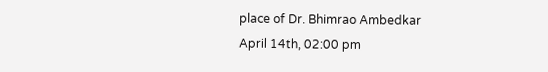place of Dr. Bhimrao Ambedkar
April 14th, 02:00 pm